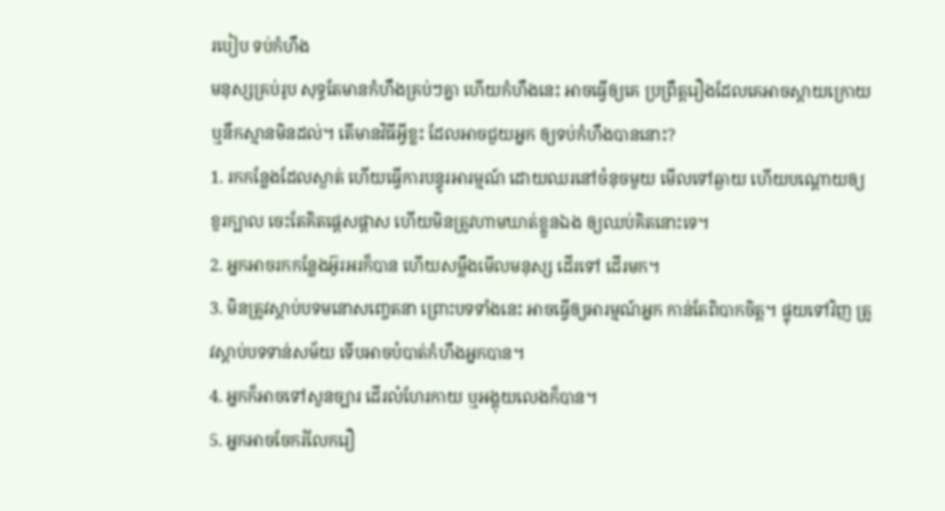របៀប ទប់កំហឹង
មនុស្សគ្រប់រូប សុទ្ធតែមានកំហឹងគ្រប់ៗគ្នា ហើយកំហឹងនេះ អាចធ្វើឲ្យគេ ប្រព្រឹត្តរឿងដែលគេអាចស្តាយក្រោយ ឬនឹកស្មានមិនដល់។ តើមានវិធីអ្វីខ្លះ ដែលអាចជួយអ្នក ឲ្យទប់កំហឹងបាននោះ?
1. រកកន្លែងដែលស្ងាត់ ហើយធ្វើការបន្ធូរអារម្មណ៍ ដោយឈរនៅចំនុចមួយ មើលទៅឆ្ងាយ ហើយបណ្តោយឲ្យខួរក្បាល ចេះតែគិតផ្តេសផ្តាស ហើយមិនត្រូវហាមឃាត់ខ្លួនឯង ឲ្យឈប់គិតនោះទេ។
2. អ្នកអាចរកកន្លែងអ៊ូរអរក៏បាន ហើយសម្លឹងមើលមនុស្ស ដើរទៅ ដើរមក។
3. មិនត្រូវស្តាប់បទមនោសញ្ចេតនា ព្រោះបទទាំងនេះ អាចធ្វើឲ្យអារម្មណ៍អ្នក កាន់តែពិបាកចិត្ត។ ផ្ទុយទៅវិញ ត្រូវស្តាប់បទទាន់សម័យ ទើបអាចបំបាត់កំហឹងអ្នកបាន។
4. អ្នកក៏អាចទៅសួនច្បារ ដើរលំហែរកាយ ឬអង្គុយលេងក៏បាន។
5. អ្នកអាចចែករំលែករឿ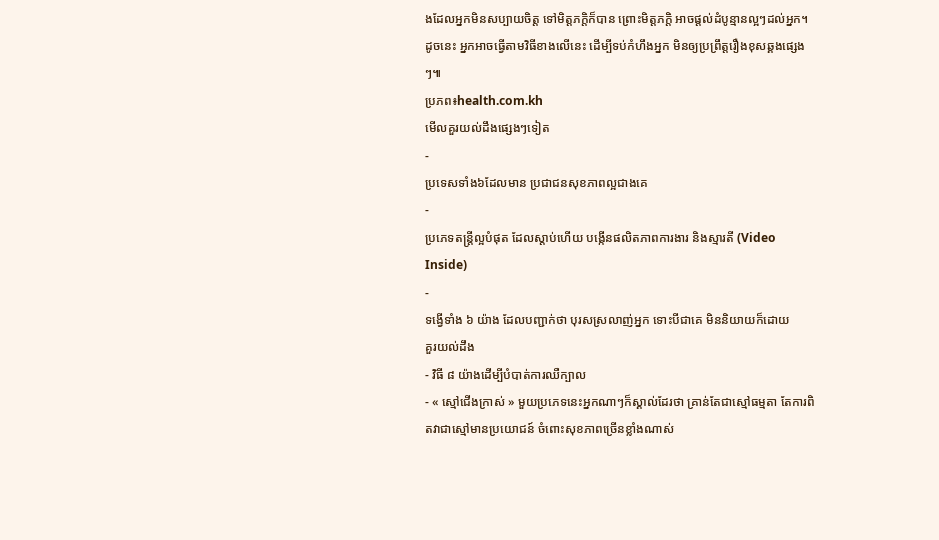ងដែលអ្នកមិនសប្បាយចិត្ត ទៅមិត្តភក្តិក៏បាន ព្រោះមិត្តភក្តិ អាចផ្តល់ដំបូន្មានល្អៗដល់អ្នក។
ដូចនេះ អ្នកអាចធ្វើតាមវិធីខាងលើនេះ ដើម្បីទប់កំហឹងអ្នក មិនឲ្យប្រព្រឹត្តរឿងខុសឆ្គងផ្សេងៗ៕
ប្រភព៖health.com.kh
មើលគួរយល់ដឹងផ្សេងៗទៀត
-
ប្រទេសទាំង៦ដែលមាន ប្រជាជនសុខភាពល្អជាងគេ
-
ប្រភេទតន្ត្រីល្អបំផុត ដែលស្តាប់ហើយ បង្កើនផលិតភាពការងារ និងស្មារតី (Video Inside)
-
ទង្វើទាំង ៦ យ៉ាង ដែលបញ្ជាក់ថា បុរសស្រលាញ់អ្នក ទោះបីជាគេ មិននិយាយក៏ដោយ
គួរយល់ដឹង
- វិធី ៨ យ៉ាងដើម្បីបំបាត់ការឈឺក្បាល
- « ស្មៅជើងក្រាស់ » មួយប្រភេទនេះអ្នកណាៗក៏ស្គាល់ដែរថា គ្រាន់តែជាស្មៅធម្មតា តែការពិតវាជាស្មៅមានប្រយោជន៍ ចំពោះសុខភាពច្រើនខ្លាំងណាស់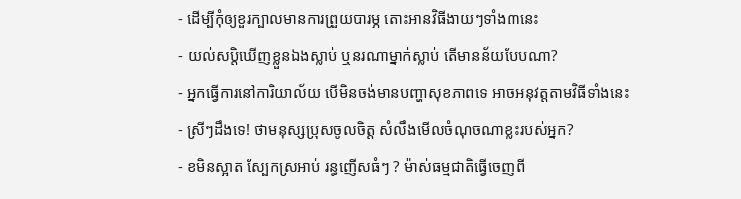- ដើម្បីកុំឲ្យខួរក្បាលមានការព្រួយបារម្ភ តោះអានវិធីងាយៗទាំង៣នេះ
- យល់សប្តិឃើញខ្លួនឯងស្លាប់ ឬនរណាម្នាក់ស្លាប់ តើមានន័យបែបណា?
- អ្នកធ្វើការនៅការិយាល័យ បើមិនចង់មានបញ្ហាសុខភាពទេ អាចអនុវត្តតាមវិធីទាំងនេះ
- ស្រីៗដឹងទេ! ថាមនុស្សប្រុសចូលចិត្ត សំលឹងមើលចំណុចណាខ្លះរបស់អ្នក?
- ខមិនស្អាត ស្បែកស្រអាប់ រន្ធញើសធំៗ ? ម៉ាស់ធម្មជាតិធ្វើចេញពី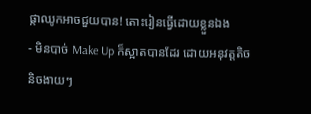ផ្កាឈូកអាចជួយបាន! តោះរៀនធ្វើដោយខ្លួនឯង
- មិនបាច់ Make Up ក៏ស្អាតបានដែរ ដោយអនុវត្តតិចនិចងាយៗ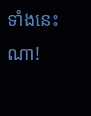ទាំងនេះណា!